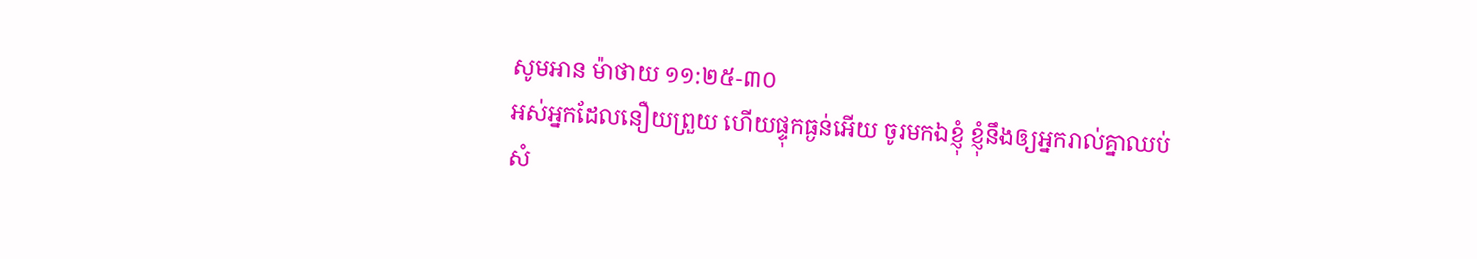សូមអាន ម៉ាថាយ ១១:២៥-៣០
អស់អ្នកដែលនឿយព្រួយ ហើយផ្ទុកធ្ងន់អើយ ចូរមកឯខ្ញុំ ខ្ញុំនឹងឲ្យអ្នករាល់គ្នាឈប់សំ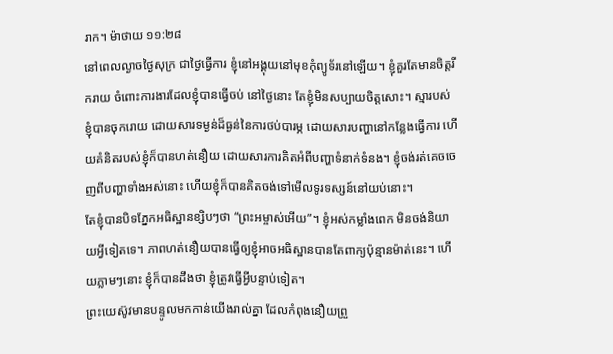រាក។ ម៉ាថាយ ១១:២៨
នៅពេលល្ងាចថ្ងៃសុក្រ ជាថ្ងៃធ្វើការ ខ្ញុំនៅអង្គុយនៅមុខកុំព្យូទ័រនៅឡើយ។ ខ្ញុំគួរតែមានចិត្តរីករាយ ចំពោះការងារដែលខ្ញុំបានធ្វើចប់ នៅថ្ងៃនោះ តែខ្ញុំមិនសប្បាយចិត្តសោះ។ ស្មារបស់ខ្ញុំបានចុករោយ ដោយសារទម្ងន់ដ៏ធ្ងន់នៃការថប់បារម្ភ ដោយសារបញ្ហានៅកន្លែងធ្វើការ ហើយគំនិតរបស់ខ្ញុំក៏បានហត់នឿយ ដោយសារការគិតអំពីបញ្ហាទំនាក់ទំនង។ ខ្ញុំចង់រត់គេចចេញពីបញ្ហាទាំងអស់នោះ ហើយខ្ញុំក៏បានគិតចង់ទៅមើលទូរទស្សន៍នៅយប់នោះ។
តែខ្ញុំបានបិទភ្នែកអធិស្ឋានខ្សិបៗថា “ព្រះអម្ចាស់អើយ”។ ខ្ញុំអស់កម្លាំងពេក មិនចង់និយាយអ្វីទៀតទេ។ ភាពហត់នឿយបានធ្វើឲ្យខ្ញុំអាចអធិស្ឋានបានតែពាក្យប៉ុន្មានម៉ាត់នេះ។ ហើយភ្លាមៗនោះ ខ្ញុំក៏បានដឹងថា ខ្ញុំត្រូវធ្វើអ្វីបន្ទាប់ទៀត។
ព្រះយេស៊ូវមានបន្ទូលមកកាន់យើងរាល់គ្នា ដែលកំពុងនឿយព្រួ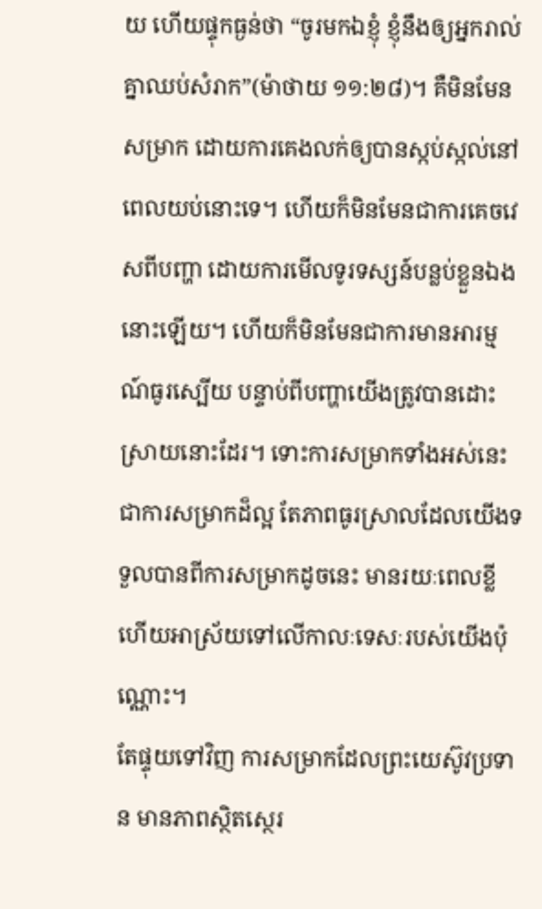យ ហើយផ្ទុកធ្ងន់ថា “ចូរមកឯខ្ញុំ ខ្ញុំនឹងឲ្យអ្នករាល់គ្នាឈប់សំរាក”(ម៉ាថាយ ១១:២៨)។ គឺមិនមែនសម្រាក ដោយការគេងលក់ឲ្យបានស្កប់ស្កល់នៅពេលយប់នោះទេ។ ហើយក៏មិនមែនជាការគេចវេសពីបញ្ហា ដោយការមើលទូរទស្សន៍បន្លប់ខ្លួនឯងនោះឡើយ។ ហើយក៏មិនមែនជាការមានអារម្មណ៍ធូរស្បើយ បន្ទាប់ពីបញ្ហាយើងត្រូវបានដោះស្រាយនោះដែរ។ ទោះការសម្រាកទាំងអស់នេះ ជាការសម្រាកដ៏ល្អ តែភាពធូរស្រាលដែលយើងទទួលបានពីការសម្រាកដូចនេះ មានរយៈពេលខ្លី ហើយអាស្រ័យទៅលើកាលៈទេសៈរបស់យើងប៉ុណ្ណោះ។
តែផ្ទុយទៅវិញ ការសម្រាកដែលព្រះយេស៊ូវប្រទាន មានភាពស្ថិតស្ថេរ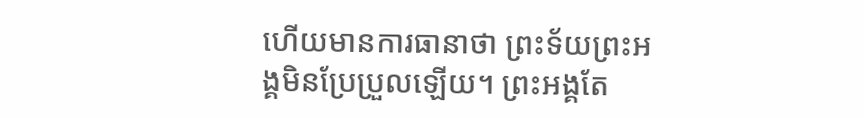ហើយមានការធានាថា ព្រះទ័យព្រះអង្គមិនប្រែប្រួលឡើយ។ ព្រះអង្គតែ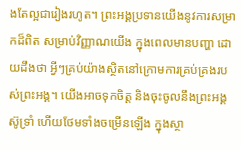ងតែល្អជារៀងរហូត។ ព្រះអង្គប្រទានយើងនូវការសម្រាកដ៏ពិត សម្រាប់វិញ្ញាណយើង ក្នុងពេលមានបញ្ហា ដោយដឹងថា អ្វីៗគ្រប់យ៉ាងស្ថិតនៅក្រោមការគ្រប់គ្រងរបស់ព្រះអង្គ។ យើងអាចទុកចិត្ត និងចុះចូលនឹងព្រះអង្គ ស៊ូទ្រាំ ហើយថែមទាំងចម្រើនឡើង ក្នុងស្ថា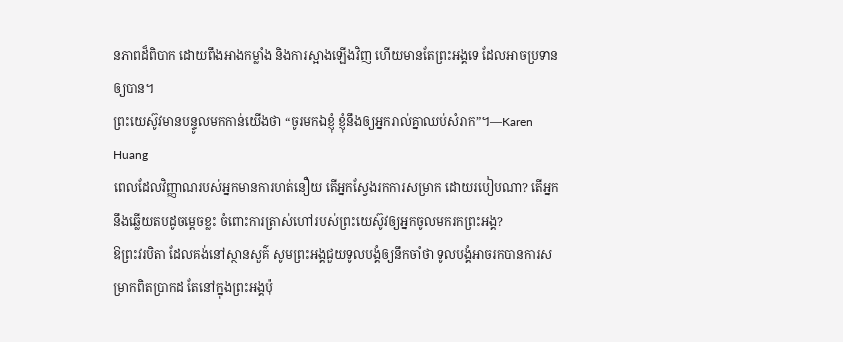នភាពដ៏ពិបាក ដោយពឹងអាងកម្លាំង និងការស្អាងឡើងវិញ ហើយមានតែព្រះអង្គទេ ដែលអាចប្រទានឲ្យបាន។
ព្រះយេស៊ូវមានបន្ទូលមកកាន់យើងថា “ចូរមកឯខ្ញុំ ខ្ញុំនឹងឲ្យអ្នករាល់គ្នាឈប់សំរាក”។—Karen Huang
ពេលដែលវិញ្ញាណរបស់អ្នកមានការហត់នឿយ តើអ្នកស្វែងរកការសម្រាក ដោយរបៀបណា? តើអ្នកនឹងឆ្លើយតបដូចម្តេចខ្លះ ចំពោះការត្រាស់ហៅរបស់ព្រះយេស៊ូវឲ្យអ្នកចូលមករកព្រះអង្គ?
ឱព្រះវរបិតា ដែលគង់នៅស្ថានសួគ៌ សូមព្រះអង្គជួយទូលបង្គំឲ្យនឹកចាំថា ទូលបង្គំអាចរកបានការសម្រាកពិតប្រាកដ តែនៅក្នុងព្រះអង្គប៉ុ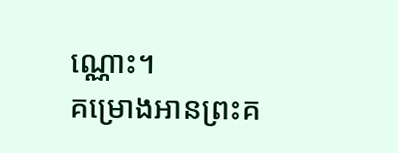ណ្ណោះ។
គម្រោងអានព្រះគ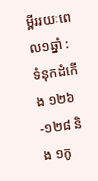ម្ពីររយៈពេល១ឆ្នាំ : ទំនុកដំកើង ១២៦-១២៨ និង ១កូ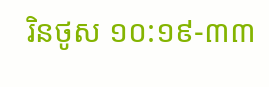រិនថូស ១០:១៩-៣៣